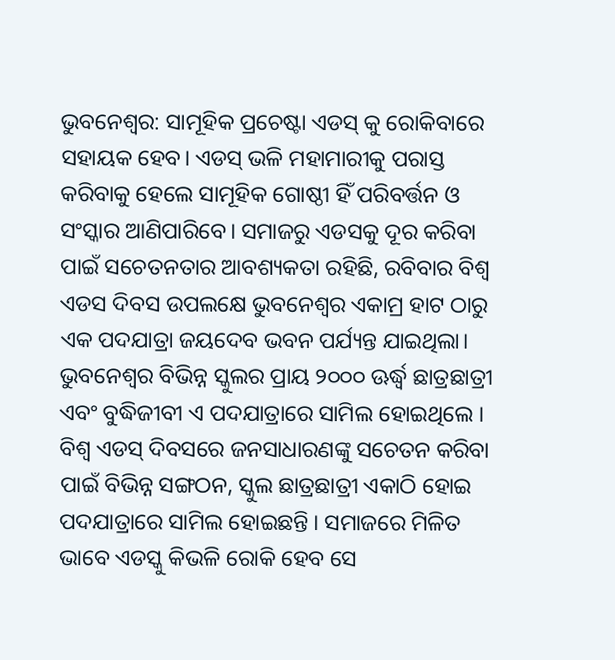ଭୁବନେଶ୍ବର: ସାମୂହିକ ପ୍ରଚେଷ୍ଟା ଏଡସ୍ କୁ ରୋକିବାରେ ସହାୟକ ହେବ। ଏଡସ୍ ଭଳି ମହାମାରୀକୁ ପରାସ୍ତ କରିବାକୁ ହେଲେ ସାମୂହିକ ଗୋଷ୍ଠୀ ହିଁ ପରିବର୍ତ୍ତନ ଓ ସଂସ୍କାର ଆଣିପାରିବେ। ସମାଜରୁ ଏଡସକୁ ଦୂର କରିବା ପାଇଁ ସଚେତନତାର ଆବଶ୍ୟକତା ରହିଛି, ରବିବାର ବିଶ୍ୱ ଏଡସ ଦିବସ ଉପଲକ୍ଷେ ଭୁବନେଶ୍ୱର ଏକାମ୍ର ହାଟ ଠାରୁ ଏକ ପଦଯାତ୍ରା ଜୟଦେବ ଭବନ ପର୍ଯ୍ୟନ୍ତ ଯାଇଥିଲା। ଭୁବନେଶ୍ୱର ବିଭିନ୍ନ ସ୍କୁଲର ପ୍ରାୟ ୨୦୦୦ ଊର୍ଦ୍ଧ୍ୱ ଛାତ୍ରଛାତ୍ରୀ ଏବଂ ବୁଦ୍ଧିଜୀବୀ ଏ ପଦଯାତ୍ରାରେ ସାମିଲ ହୋଇଥିଲେ ।
ବିଶ୍ୱ ଏଡସ୍ ଦିବସରେ ଜନସାଧାରଣଙ୍କୁ ସଚେତନ କରିବା ପାଇଁ ବିଭିନ୍ନ ସଙ୍ଗଠନ, ସ୍କୁଲ ଛାତ୍ରଛାତ୍ରୀ ଏକାଠି ହୋଇ ପଦଯାତ୍ରାରେ ସାମିଲ ହୋଇଛନ୍ତି । ସମାଜରେ ମିଳିତ ଭାବେ ଏଡସ୍କୁ କିଭଳି ରୋକି ହେବ ସେ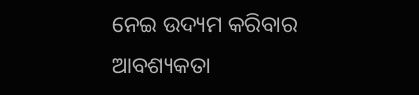ନେଇ ଉଦ୍ୟମ କରିବାର ଆବଶ୍ୟକତା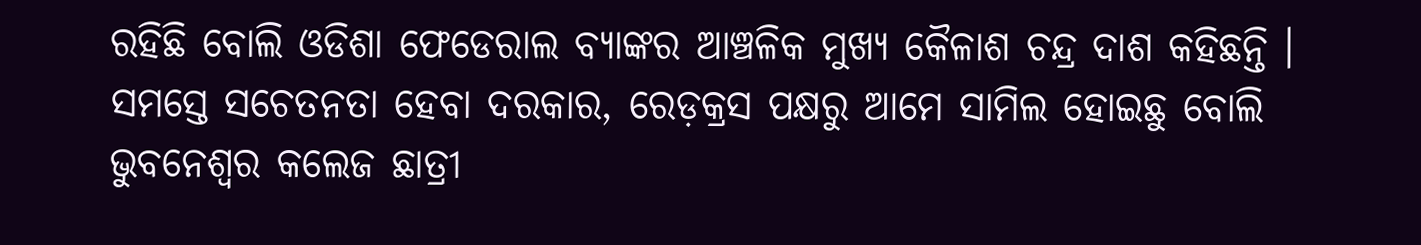ରହିଛି ବୋଲି ଓଡିଶା ଫେଡେରାଲ ବ୍ୟାଙ୍କର ଆଞ୍ଚଳିକ ମୁଖ୍ୟ କୈଳାଶ ଚନ୍ଦ୍ର ଦାଶ କହିଛନ୍ତି । ସମସ୍ତେ ସଚେତନତା ହେବା ଦରକାର, ରେଡ଼କ୍ରସ ପକ୍ଷରୁ ଆମେ ସାମିଲ ହୋଇଛୁ ବୋଲି ଭୁବନେଶ୍ବର କଲେଜ ଛାତ୍ରୀ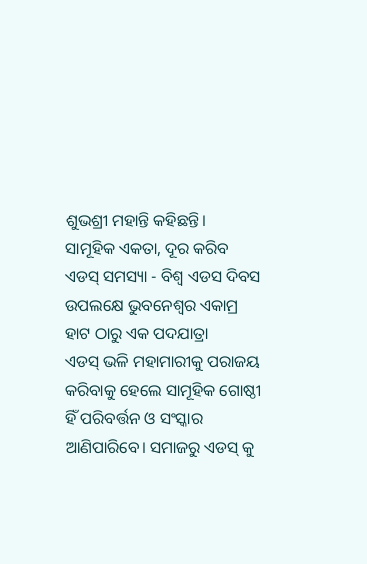ଶୁଭଶ୍ରୀ ମହାନ୍ତି କହିଛନ୍ତି।
ସାମୂହିକ ଏକତା, ଦୂର କରିବ ଏଡସ୍ ସମସ୍ୟା - ବିଶ୍ୱ ଏଡସ ଦିବସ ଉପଲକ୍ଷେ ଭୁବନେଶ୍ୱର ଏକାମ୍ର ହାଟ ଠାରୁ ଏକ ପଦଯାତ୍ରା
ଏଡସ୍ ଭଳି ମହାମାରୀକୁ ପରାଜୟ କରିବାକୁ ହେଲେ ସାମୂହିକ ଗୋଷ୍ଠୀ ହିଁ ପରିବର୍ତ୍ତନ ଓ ସଂସ୍କାର ଆଣିପାରିବେ। ସମାଜରୁ ଏଡସ୍ କୁ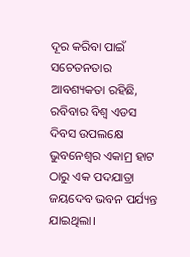ଦୂର କରିବା ପାଇଁ ସଚେତନତାର ଆବଶ୍ୟକତା ରହିଛି, ରବିବାର ବିଶ୍ୱ ଏଡସ ଦିବସ ଉପଲକ୍ଷେ ଭୁବନେଶ୍ୱର ଏକାମ୍ର ହାଟ ଠାରୁ ଏକ ପଦଯାତ୍ରା ଜୟଦେବ ଭବନ ପର୍ଯ୍ୟନ୍ତ ଯାଇଥିଲା।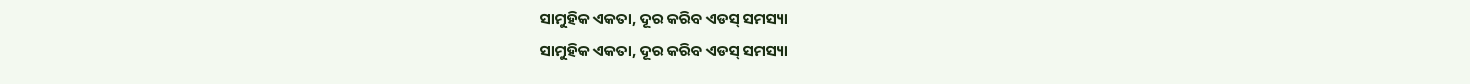ସାମୁହିକ ଏକତା, ଦୂର କରିବ ଏଡସ୍ ସମସ୍ୟା
ସାମୁହିକ ଏକତା, ଦୂର କରିବ ଏଡସ୍ ସମସ୍ୟା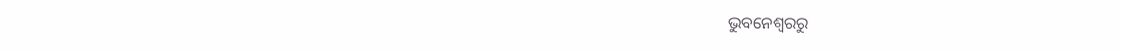ଭୁବନେଶ୍ବରରୁ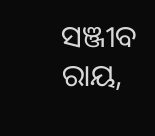ସଞ୍ଜୀବ ରାୟ,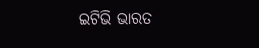ଇଟିଭି ଭାରତ